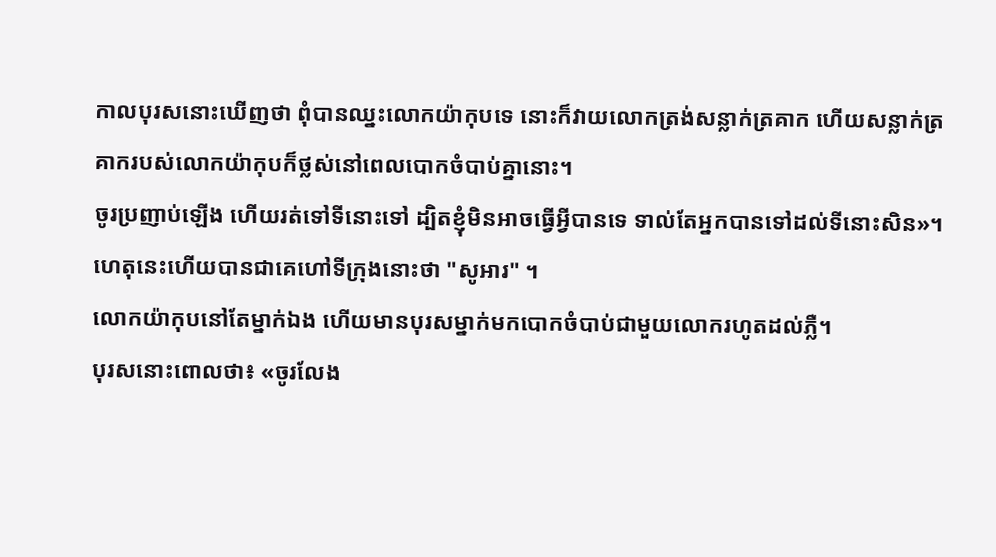កាលបុរសនោះឃើញថា ពុំបានឈ្នះលោកយ៉ាកុបទេ នោះក៏វាយលោកត្រង់សន្លាក់ត្រគាក ហើយសន្លាក់ត្រគាករបស់លោកយ៉ាកុបក៏ថ្លស់នៅពេលបោកចំបាប់គ្នានោះ។
ចូរប្រញាប់ឡើង ហើយរត់ទៅទីនោះទៅ ដ្បិតខ្ញុំមិនអាចធ្វើអ្វីបានទេ ទាល់តែអ្នកបានទៅដល់ទីនោះសិន»។ ហេតុនេះហើយបានជាគេហៅទីក្រុងនោះថា "សូអារ" ។
លោកយ៉ាកុបនៅតែម្នាក់ឯង ហើយមានបុរសម្នាក់មកបោកចំបាប់ជាមួយលោករហូតដល់ភ្លឺ។
បុរសនោះពោលថា៖ «ចូរលែង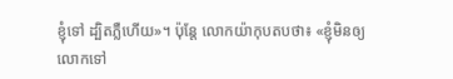ខ្ញុំទៅ ដ្បិតភ្លឺហើយ»។ ប៉ុន្ដែ លោកយ៉ាកុបតបថា៖ «ខ្ញុំមិនឲ្យលោកទៅ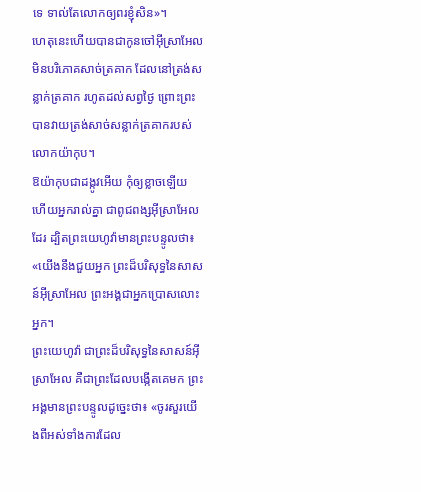ទេ ទាល់តែលោកឲ្យពរខ្ញុំសិន»។
ហេតុនេះហើយបានជាកូនចៅអ៊ីស្រាអែលមិនបរិភោគសាច់ត្រគាក ដែលនៅត្រង់សន្លាក់ត្រគាក រហូតដល់សព្វថ្ងៃ ព្រោះព្រះបានវាយត្រង់សាច់សន្លាក់ត្រគាករបស់លោកយ៉ាកុប។
ឱយ៉ាកុបជាដង្កូវអើយ កុំឲ្យខ្លាចឡើយ ហើយអ្នករាល់គ្នា ជាពូជពង្សអ៊ីស្រាអែលដែរ ដ្បិតព្រះយេហូវ៉ាមានព្រះបន្ទូលថា៖ «យើងនឹងជួយអ្នក ព្រះដ៏បរិសុទ្ធនៃសាសន៍អ៊ីស្រាអែល ព្រះអង្គជាអ្នកប្រោសលោះអ្នក។
ព្រះយេហូវ៉ា ជាព្រះដ៏បរិសុទ្ធនៃសាសន៍អ៊ីស្រាអែល គឺជាព្រះដែលបង្កើតគេមក ព្រះអង្គមានព្រះបន្ទូលដូច្នេះថា៖ «ចូរសួរយើងពីអស់ទាំងការដែល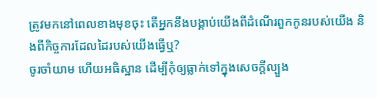ត្រូវមកនៅពេលខាងមុខចុះ តើអ្នកនឹងបង្គាប់យើងពីដំណើរពួកកូនរបស់យើង និងពីកិច្ចការដែលដៃរបស់យើងធ្វើឬ?
ចូរចាំយាម ហើយអធិស្ឋាន ដើម្បីកុំឲ្យធ្លាក់ទៅក្នុងសេចក្តីល្បួង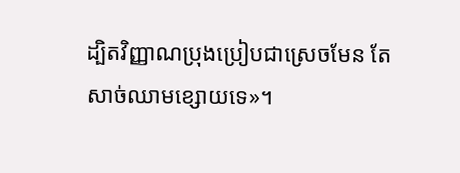ដ្បិតវិញ្ញាណប្រុងប្រៀបជាស្រេចមែន តែសាច់ឈាមខ្សោយទេ»។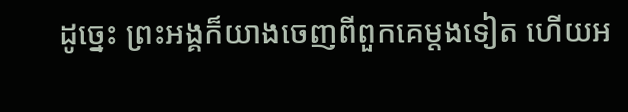ដូច្នេះ ព្រះអង្គក៏យាងចេញពីពួកគេម្តងទៀត ហើយអ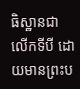ធិស្ឋានជាលើកទីបី ដោយមានព្រះប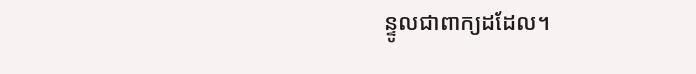ន្ទូលជាពាក្យដដែល។